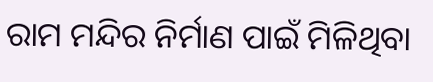ରାମ ମନ୍ଦିର ନିର୍ମାଣ ପାଇଁ ମିଳିଥିବା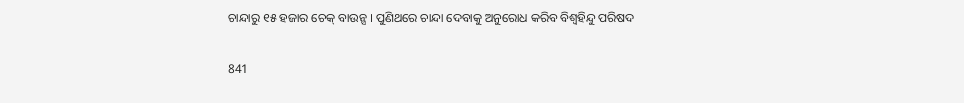ଚାନ୍ଦାରୁ ୧୫ ହଜାର ଚେକ୍ ବାଉନ୍ସ । ପୁଣିଥରେ ଚାନ୍ଦା ଦେବାକୁ ଅନୁରୋଧ କରିବ ବିଶ୍ୱହିନ୍ଦୁ ପରିଷଦ

841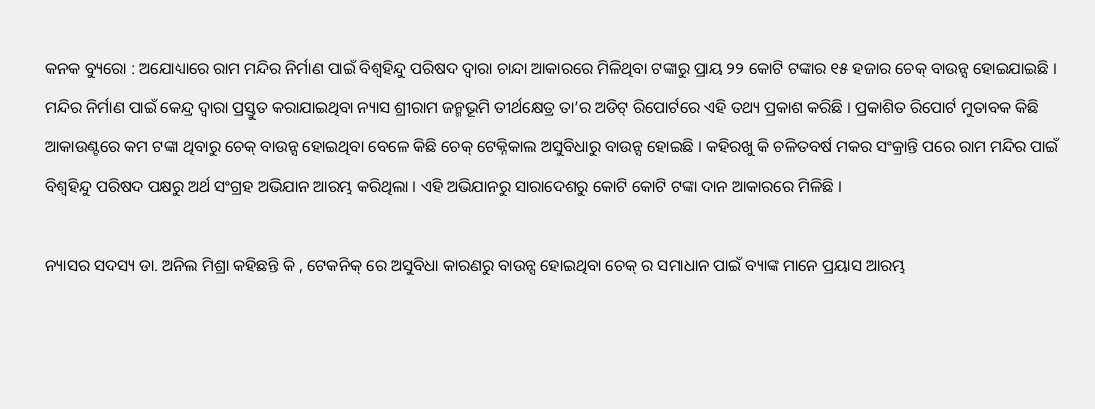କନକ ବ୍ୟୁରୋ : ଅଯୋଧ୍ୟାରେ ରାମ ମନ୍ଦିର ନିର୍ମାଣ ପାଇଁ ବିଶ୍ୱହିନ୍ଦୁ ପରିଷଦ ଦ୍ୱାରା ଚାନ୍ଦା ଆକାରରେ ମିଳିଥିବା ଟଙ୍କାରୁ ପ୍ରାୟ ୨୨ କୋଟି ଟଙ୍କାର ୧୫ ହଜାର ଚେକ୍ ବାଉନ୍ସ ହୋଇଯାଇଛି । ମନ୍ଦିର ନିର୍ମାଣ ପାଇଁ କେନ୍ଦ୍ର ଦ୍ୱାରା ପ୍ରସ୍ତୁତ କରାଯାଇଥିବା ନ୍ୟାସ ଶ୍ରୀରାମ ଜନ୍ମଭୂମି ତୀର୍ଥକ୍ଷେତ୍ର ତା’ର ଅଡିଟ୍ ରିପୋର୍ଟରେ ଏହି ତଥ୍ୟ ପ୍ରକାଶ କରିଛି । ପ୍ରକାଶିତ ରିପୋର୍ଟ ମୁତାବକ କିଛି ଆକାଉଣ୍ଟରେ କମ ଟଙ୍କା ଥିବାରୁ ଚେକ୍ ବାଉନ୍ସ ହୋଇଥିବା ବେଳେ କିଛି ଚେକ୍ ଟେକ୍ନିକାଲ ଅସୁବିଧାରୁ ବାଉନ୍ସ ହୋଇଛି । କହିରଖୁ କି ଚଳିତବର୍ଷ ମକର ସଂକ୍ରାନ୍ତି ପରେ ରାମ ମନ୍ଦିର ପାଇଁ ବିଶ୍ୱହିନ୍ଦୁ ପରିଷଦ ପକ୍ଷରୁ ଅର୍ଥ ସଂଗ୍ରହ ଅଭିଯାନ ଆରମ୍ଭ କରିଥିଲା । ଏହି ଅଭିଯାନରୁ ସାରାଦେଶରୁ କୋଟି କୋଟି ଟଙ୍କା ଦାନ ଆକାରରେ ମିଳିଛି ।

ନ୍ୟାସର ସଦସ୍ୟ ଡା. ଅନିଲ ମିଶ୍ରା କହିଛନ୍ତି କି , ଟେକନିକ୍ ରେ ଅସୁବିଧା କାରଣରୁ ବାଉନ୍ସ ହୋଇଥିବା ଚେକ୍ ର ସମାଧାନ ପାଇଁ ବ୍ୟାଙ୍କ ମାନେ ପ୍ରୟାସ ଆରମ୍ଭ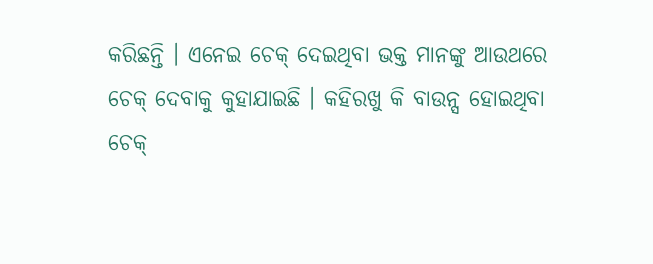କରିଛନ୍ତି । ଏନେଇ ଚେକ୍ ଦେଇଥିବା ଭକ୍ତ ମାନଙ୍କୁ ଆଉଥରେ ଚେକ୍ ଦେବାକୁ କୁହାଯାଇଛି । କହିରଖୁ କି ବାଉନ୍ସ ହୋଇଥିବା ଚେକ୍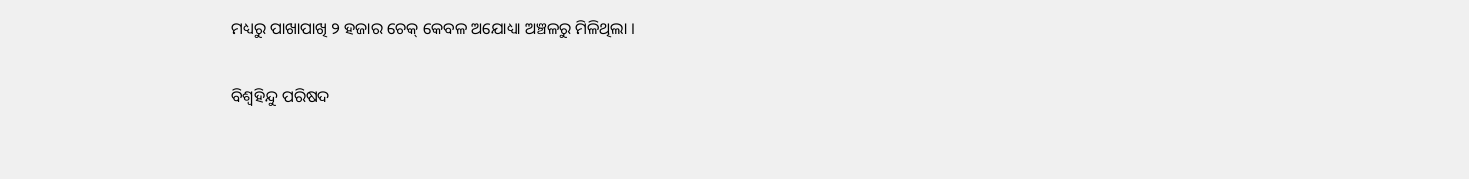ମଧ୍ୟରୁ ପାଖାପାଖି ୨ ହଜାର ଚେକ୍ କେବଳ ଅଯୋଧ୍ୟା ଅଞ୍ଚଳରୁ ମିଳିଥିଲା ।

ବିଶ୍ୱହିନ୍ଦୁ ପରିଷଦ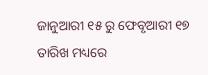ଜାନୁଆରୀ ୧୫ ରୁ ଫେବୃଆରୀ ୧୭ ତାରିଖ ମଧ୍ୟରେ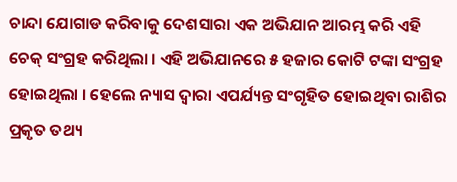ଚାନ୍ଦା ଯୋଗାଡ କରିବାକୁ ଦେଶସାରା ଏକ ଅଭିଯାନ ଆରମ୍ଭ କରି ଏହି ଚେକ୍ ସଂଗ୍ରହ କରିଥିଲା । ଏହି ଅଭିଯାନରେ ୫ ହଜାର କୋଟି ଟଙ୍କା ସଂଗ୍ରହ ହୋଇଥିଲା । ହେଲେ ନ୍ୟାସ ଦ୍ୱାରା ଏପର୍ଯ୍ୟନ୍ତ ସଂଗୃହିତ ହୋଇଥିବା ରାଶିର ପ୍ରକୃତ ତଥ୍ୟ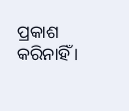ପ୍ରକାଶ କରିନାହିଁ ।